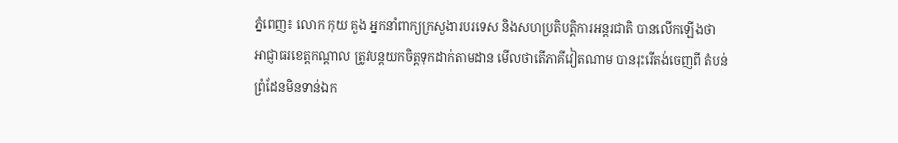ភ្នំពេញ៖ លោក កុយ គួង អ្នកនាំពាក្យក្រសួងារបរទេស និងសហប្រតិបត្តិការអន្តរជាតិ បានលើកឡើងថា អាជ្ញាធរខេត្តកណ្ដាល ត្រូវបន្តយកចិត្តទុកដាក់តាមដាន មើលថាតើភាគីវៀតណាម បានរុះរើតង់ចេញពី តំបន់ព្រំដែនមិនទាន់ឯក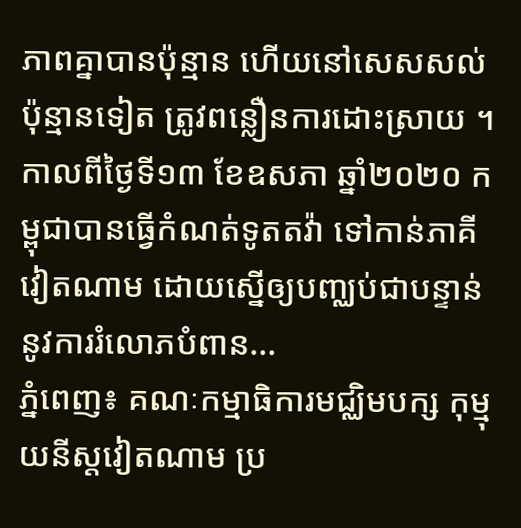ភាពគ្នាបានប៉ុន្មាន ហើយនៅសេសសល់ប៉ុន្មានទៀត ត្រូវពន្លឿនការដោះស្រាយ ។ កាលពីថ្ងៃទី១៣ ខែឧសភា ឆ្នាំ២០២០ កម្ពុជាបានធ្វើកំណត់ទូតតវ៉ា ទៅកាន់ភាគីវៀតណាម ដោយស្នើឲ្យបញ្ឈប់ជាបន្ទាន់ នូវការរំលោភបំពាន...
ភ្នំពេញ៖ គណៈកម្មាធិការមជ្ឈិមបក្ស កុម្មុយនីស្តវៀតណាម ប្រ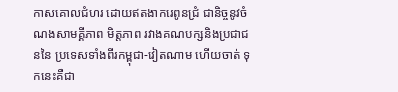កាសគោលជំហរ ដោយឥតងាករេពូនជ្រំ ជានិច្ចនូវចំណងសាមគ្គីភាព មិត្តភាព រវាងគណបក្សនិងប្រជាជននៃ ប្រទេសទាំងពីរកម្ពុជា-វៀតណាម ហើយចាត់ ទុកនេះគឺជា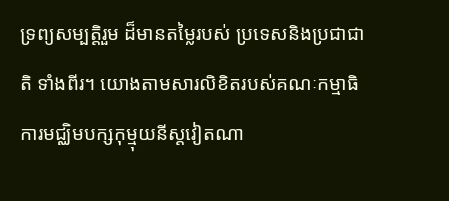ទ្រព្យសម្បត្តិរួម ដ៏មានតម្លៃរបស់ ប្រទេសនិងប្រជាជាតិ ទាំងពីរ។ យោងតាមសារលិខិតរបស់គណៈកម្មាធិការមជ្ឈិមបក្សកុម្មុយនីស្តវៀតណា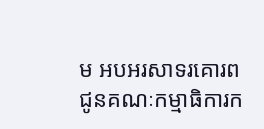ម អបអរសាទរគោរពជូនគណៈកម្មាធិការក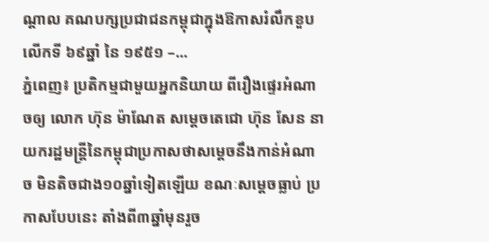ណ្តាល គណបក្សប្រជាជនកម្ពុជាក្នុងឱកាសរំលឹកខួបលើកទី ៦៩ឆ្នាំ នៃ ១៩៥១ –...
ភ្នំពេញ៖ ប្រតិកម្មជាមួយអ្នកនិយាយ ពីរឿងផ្ទេរអំណាចឲ្យ លោក ហ៊ុន ម៉ាណែត សម្ដេចតេជោ ហ៊ុន សែន នាយករដ្ឋមន្រ្តីនៃកម្ពុជាប្រកាសថាសម្ដេចនឹងកាន់អំណាច មិនតិចជាង១០ឆ្នាំទៀតឡើយ ខណៈសម្ដេចធ្លាប់ ប្រកាសបែបនេះ តាំងពី៣ឆ្នាំមុនរួច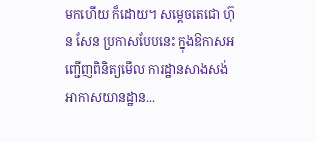មកហើយ ក៏ដោយ។ សម្ដេចតេជោ ហ៊ុន សែន ប្រកាសបែបនេះ ក្នុងឱកាសអញ្ជើញពិនិត្យមើល ការដ្ឋានសាងសង់ អាកាសយានដ្ឋាន...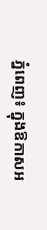ភ្នំពេញ៖ ក្នុងឱកាសអ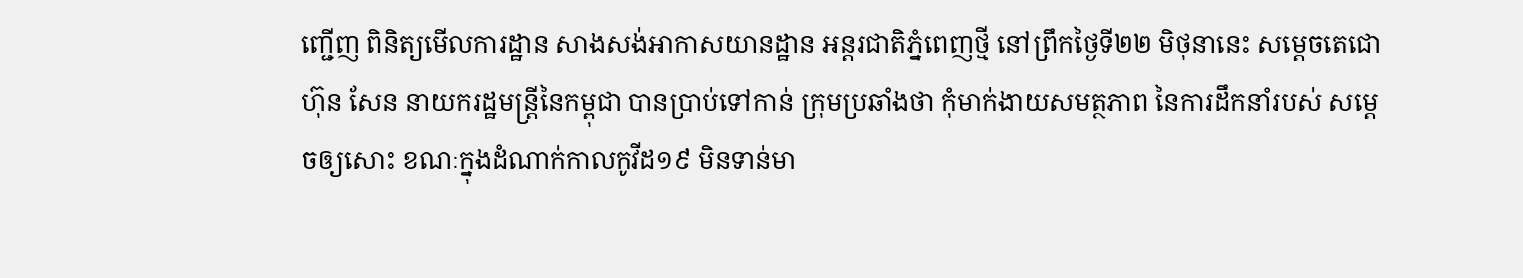ញ្ជើញ ពិនិត្យមើលការដ្ឋាន សាងសង់អាកាសយានដ្ឋាន អន្តរជាតិភ្នំពេញថ្មី នៅព្រឹកថ្ងៃទី២២ មិថុនានេះ សម្ដេចតេជោ ហ៊ុន សែន នាយករដ្ឋមន្រ្តីនៃកម្ពុជា បានប្រាប់ទៅកាន់ ក្រុមប្រឆាំងថា កុំមាក់ងាយសមត្ថភាព នៃការដឹកនាំរបស់ សម្ដេចឲ្យសោះ ខណៈក្នុងដំណាក់កាលកូវីដ១៩ មិនទាន់មា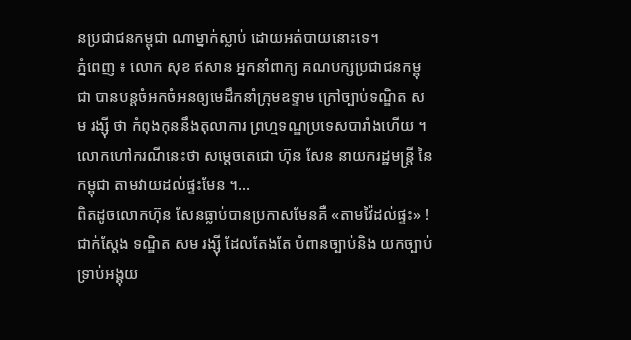នប្រជាជនកម្ពុជា ណាម្នាក់ស្លាប់ ដោយអត់បាយនោះទេ។
ភ្នំពេញ ៖ លោក សុខ ឥសាន អ្នកនាំពាក្យ គណបក្សប្រជាជនកម្ពុជា បានបន្ដចំអកចំអនឲ្យមេដឹកនាំក្រុមឧទ្ទាម ក្រៅច្បាប់ទណ្ឌិត សម រង្ស៊ី ថា កំពុងកុននឹងតុលាការ ព្រហ្មទណ្ឌប្រទេសបារាំងហើយ ។លោកហៅករណីនេះថា សម្តេចតេជោ ហ៊ុន សែន នាយករដ្ឋមន្ដ្រី នៃកម្ពុជា តាមវាយដល់ផ្ទះមែន ។...
ពិតដូចលោកហ៊ុន សែនធ្លាប់បានប្រកាសមែនគឺ «តាមវ៉ៃដល់ផ្ទះ» ! ជាក់ស្តែង ទណ្ឌិត សម រង្ស៊ី ដែលតែងតែ បំពានច្បាប់និង យកច្បាប់ទ្រាប់អង្គុយ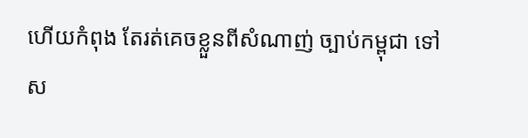ហើយកំពុង តែរត់គេចខ្លួនពីសំណាញ់ ច្បាប់កម្ពុជា ទៅស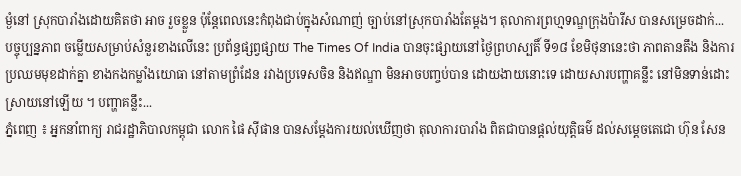ម្ងំនៅ ស្រុកបារាំងដោយគិតថា អាច រួចខ្លួន ប៉ុន្តែពេលនេះកំពុងជាប់ក្នុងសំណាញ់ ច្បាប់នៅស្រុកបារាំងតែម្តង។ តុលាការព្រហ្មទណ្ឌក្រុងប៉ារីស បានសម្រេចដាក់...
បច្ចុប្បន្នភាព ចម្លើយសម្រាប់សំនួរខាងលើនេះ ប្រព័ន្ធផ្សព្វផ្សាយ The Times Of India បានចុះផ្សាយនៅថ្ងៃព្រហស្បតិ៍ ទី១៨ ខែមិថុនានេះថា ភាពតានតឹង និងការប្រឈមមុខដាក់គ្នា ខាងកងកម្លាំងយោធា នៅតាមព្រំដែន រវាងប្រទេសចិន និងឥណ្ឌា មិនអាចបញ្ចប់បាន ដោយងាយនោះទេ ដោយសារបញ្ហាគន្លឹះ នៅមិនទាន់ដោះស្រាយនៅឡើយ ។ បញ្ហាគន្លឹះ...
ភ្នំពេញ ៖ អ្នកនាំពាក្យ រាជរដ្ឋាភិបាលកម្ពុជា លោក ផៃ ស៊ីផាន បានសម្តែងការយល់ឃើញថា តុលាការបារាំង ពិតជាបានផ្ដល់យុត្តិធម៌ ដល់សម្ដេចតេជោ ហ៊ុន សែន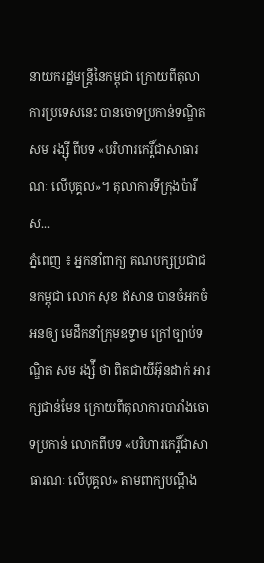នាយករដ្ឋមន្ដ្រីនៃកម្ពុជា ក្រោយពីតុលាការប្រទេសនេះ បានចោទប្រកាន់ទណ្ឌិត សម រង្ស៊ី ពីបទ «បរិហារកេរ្តិ៍ជាសាធារណៈ លើបុគ្គល»។ តុលាការទីក្រុងប៉ារីស...
ភ្នំពេញ ៖ អ្នកនាំពាក្យ គណបក្សប្រជាជនកម្ពុជា លោក សុខ ឥសាន បានចំអកចំអនឲ្យ មេដឹកនាំក្រុមឧទ្ទាម ក្រៅច្បាប់ទណ្ឌិត សម រង្ស៉ី ថា ពិតជាយីអ៊ុនដាក់ អារក្សជាន់មែន ក្រោយពីតុលាការបារាំងចោទប្រកាន់ លោកពីបទ «បរិហារកេរ្តិ៍ជាសាធារណៈ លើបុគ្គល» តាមពាក្យបណ្តឹង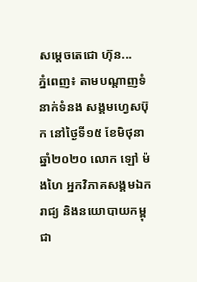សម្ដេចតេជោ ហ៊ុន...
ភ្នំពេញ៖ តាមបណ្ដាញទំនាក់ទំនង សង្គមហ្វេសប៊ុក នៅថ្ងៃទី១៥ ខែមិថុនា ឆ្នាំ២០២០ លោក ឡៅ ម៉ងហៃ អ្នកវិភាគសង្គមឯករាជ្យ និងនយោបាយកម្ពុជា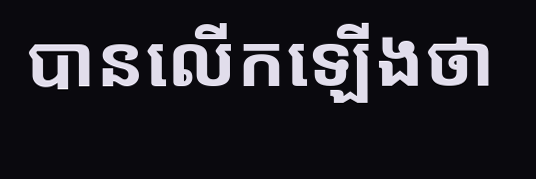បានលើកឡើងថា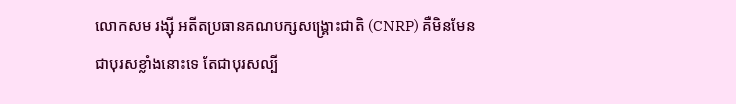លោកសម រង្ស៊ី អតីតប្រធានគណបក្សសង្រ្គោះជាតិ (CNRP) គឺមិនមែនជាបុរសខ្លាំងនោះទេ តែជាបុរសល្បី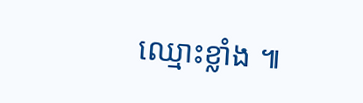ឈ្មោះខ្លាំង ៕